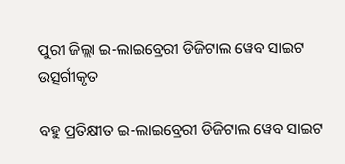ପୁରୀ ଜିଲ୍ଲା ଇ-ଲାଇବ୍ରେରୀ ଡିଜିଟାଲ ୱେବ ସାଇଟ ଉତ୍ସର୍ଗୀକୃତ

ବହୁ ପ୍ରତିକ୍ଷୀତ ଇ-ଲାଇବ୍ରେରୀ ଡିଜିଟାଲ ୱେବ ସାଇଟ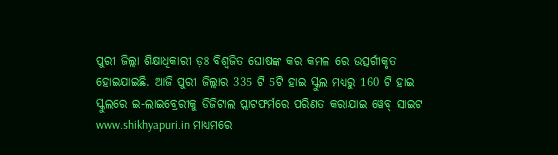ପୁରୀ ଜିଲ୍ଲା ଶିକ୍ଷାଧିକାରୀ ଡ଼ଃ ବିଶ୍ୱଜିତ ଘୋଷଙ୍କ କର କମଳ ରେ ଉତ୍ସର୍ଗୀକୃତ ହୋଇଯାଇଛି. ଆଜି ପୁରୀ ଜିଲ୍ଲାର 335 ଟି 5ଟି ହାଇ ସ୍କୁଲ ମଧ୍ୟରୁ 160 ଟି ହାଇ ସ୍କୁଲରେ ଇ-ଲାଇବ୍ରେରୀକୁ ଡିଜିଟାଲ ପ୍ଲାଟଫର୍ମରେ ପରିଣତ କରାଯାଇ ୱେବ୍ ସାଇଟ www.shikhyapuri.in ମାଧ୍ୟମରେ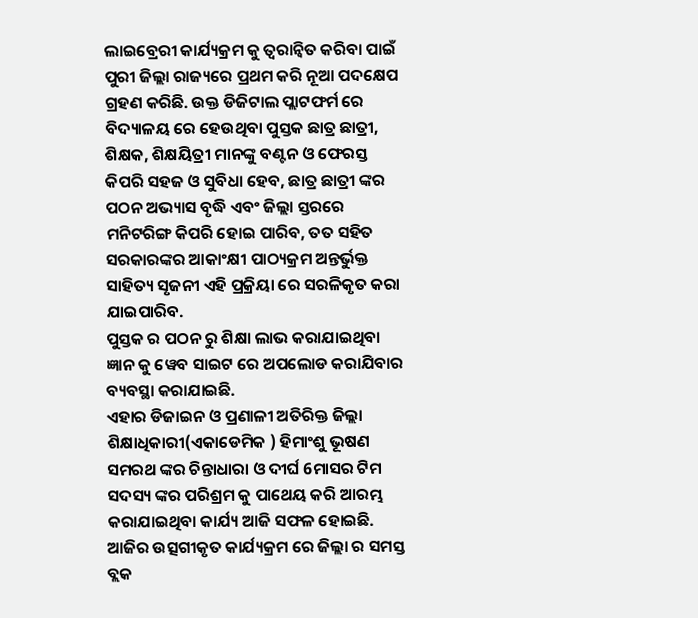ଲାଇବ୍ରେରୀ କାର୍ଯ୍ୟକ୍ରମ କୁ ତ୍ୱରାନ୍ୱିତ କରିବା ପାଇଁ ପୁରୀ ଜିଲ୍ଲା ରାଜ୍ୟରେ ପ୍ରଥମ କରି ନୂଆ ପଦକ୍ଷେପ ଗ୍ରହଣ କରିଛି. ଉକ୍ତ ଡିଜିଟାଲ ପ୍ଲାଟଫର୍ମ ରେ ବିଦ୍ୟାଳୟ ରେ ହେଉଥିବା ପୁସ୍ତକ ଛାତ୍ର ଛାତ୍ରୀ, ଶିକ୍ଷକ, ଶିକ୍ଷୟିତ୍ରୀ ମାନଙ୍କୁ ବଣ୍ଟନ ଓ ଫେରସ୍ତ କିପରି ସହଜ ଓ ସୁବିଧା ହେବ, ଛାତ୍ର ଛାତ୍ରୀ ଙ୍କର ପଠନ ଅଭ୍ୟାସ ବୃଦ୍ଧି ଏବଂ ଜିଲ୍ଲା ସ୍ତରରେ ମନିଟରିଙ୍ଗ କିପରି ହୋଇ ପାରିବ, ତତ ସହିତ ସରକାରଙ୍କର ଆକାଂକ୍ଷୀ ପାଠ୍ୟକ୍ରମ ଅନ୍ତର୍ଭୁକ୍ତ ସାହିତ୍ୟ ସୃଜନୀ ଏହି ପ୍ରକ୍ରିୟା ରେ ସରଳିକୃତ କରା ଯାଇପାରିବ.
ପୁସ୍ତକ ର ପଠନ ରୁ ଶିକ୍ଷା ଲାଭ କରାଯାଇଥିବା ଜ୍ଞାନ କୁ ୱେବ ସାଇଟ ରେ ଅପଲୋଡ କରାଯିବାର ବ୍ୟବସ୍ଥା କରାଯାଇଛି.
ଏହାର ଡିଜାଇନ ଓ ପ୍ରଣାଳୀ ଅତିରିକ୍ତ ଜିଲ୍ଲା ଶିକ୍ଷାଧିକାରୀ(ଏକାଡେମିକ ) ହିମାଂଶୁ ଭୂଷଣ ସମରଥ ଙ୍କର ଚିନ୍ତାଧାରା ଓ ଦୀର୍ଘ 6ମାସର ଟିମ ସଦସ୍ୟ ଙ୍କର ପରିଶ୍ରମ କୁ ପାଥେୟ କରି ଆରମ୍ଭ କରାଯାଇଥିବା କାର୍ଯ୍ୟ ଆଜି ସଫଳ ହୋଇଛି. ଆଜିର ଉତ୍ସଗୀକୃତ କାର୍ଯ୍ୟକ୍ରମ ରେ ଜିଲ୍ଲା ର ସମସ୍ତ ବ୍ଲକ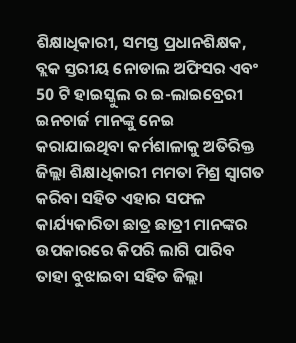ଶିକ୍ଷାଧିକାରୀ, ସମସ୍ତ ପ୍ରଧାନଶିକ୍ଷକ, ବ୍ଲକ ସ୍ତରୀୟ ନୋଡାଲ ଅଫିସର ଏବଂ 50 ଟି ହାଇସ୍କୁଲ ର ଇ-ଲାଇବ୍ରେରୀ ଇନଚାର୍ଜ ମାନଙ୍କୁ ନେଇ କରାଯାଇଥିବା କର୍ମଶାଳାକୁ ଅତିରିକ୍ତ ଜିଲ୍ଲା ଶିକ୍ଷାଧିକାରୀ ମମତା ମିଶ୍ର ସ୍ୱାଗତ କରିବା ସହିତ ଏହାର ସଫଳ କାର୍ଯ୍ୟକାରିତା ଛାତ୍ର ଛାତ୍ରୀ ମାନଙ୍କର ଉପକାରରେ କିପରି ଲାଗି ପାରିବ ତାହା ବୁଝାଇବା ସହିତ ଜିଲ୍ଲା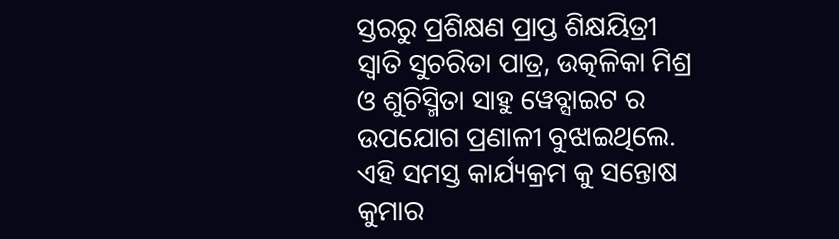ସ୍ତରରୁ ପ୍ରଶିକ୍ଷଣ ପ୍ରାପ୍ତ ଶିକ୍ଷୟିତ୍ରୀ ସ୍ଵାତି ସୁଚରିତା ପାତ୍ର, ଉତ୍କଳିକା ମିଶ୍ର ଓ ଶୁଚିସ୍ମିତା ସାହୁ ୱେବ୍ସାଇଟ ର ଉପଯୋଗ ପ୍ରଣାଳୀ ବୁଝାଇଥିଲେ. ଏହି ସମସ୍ତ କାର୍ଯ୍ୟକ୍ରମ କୁ ସନ୍ତୋଷ କୁମାର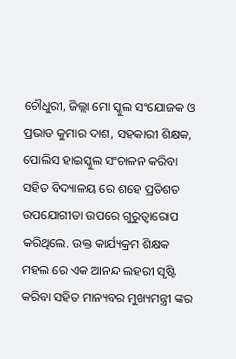ଚୌଧୁରୀ, ଜିଲ୍ଲା ମୋ ସ୍କୁଲ ସଂଯୋଜକ ଓ ପ୍ରଭାତ କୁମାର ଦାଶ, ସହକାରୀ ଶିକ୍ଷକ, ପୋଲିସ ହାଇସ୍କୁଲ ସଂଚାଳନ କରିବା ସହିତ ବିଦ୍ୟାଳୟ ରେ ଶହେ ପ୍ରତିଶତ ଉପଯୋଗୀତା ଉପରେ ଗୁରୁତ୍ୱାରୋପ କରିଥିଲେ. ଉକ୍ତ କାର୍ଯ୍ୟକ୍ରମ ଶିକ୍ଷକ ମହଲ ରେ ଏକ ଆନନ୍ଦ ଲହରୀ ସୃଷ୍ଟି କରିବା ସହିତ ମାନ୍ୟବର ମୁଖ୍ୟମନ୍ତ୍ରୀ ଙ୍କର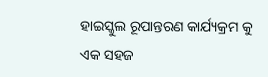ହାଇସ୍କୁଲ ରୂପାନ୍ତରଣ କାର୍ଯ୍ୟକ୍ରମ କୁ ଏକ ସହଜ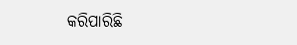କରିପାରିଛି